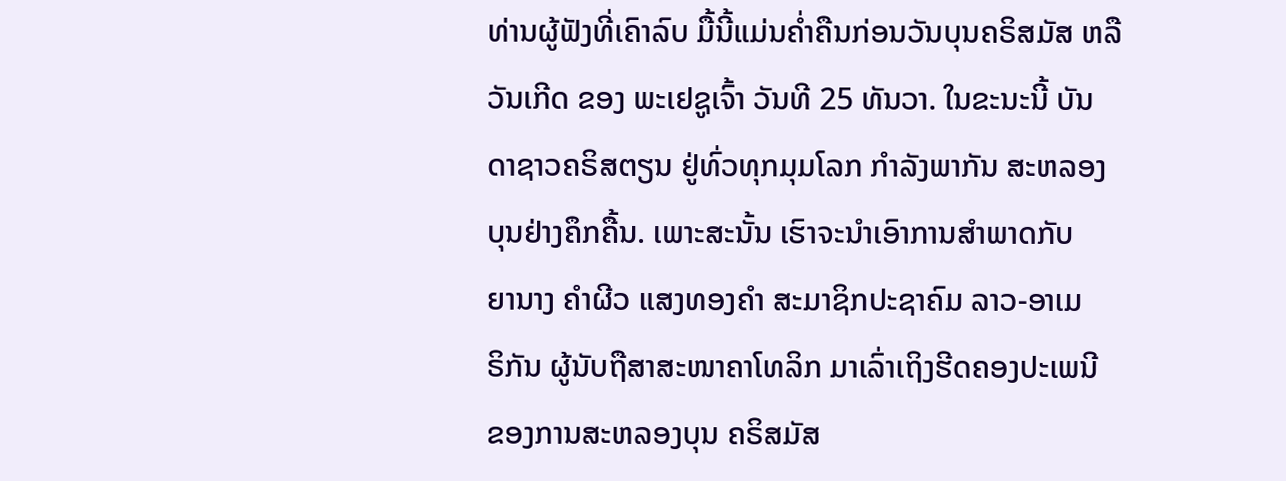ທ່ານຜູ້ຟັງທີ່ເຄົາລົບ ມື້ນີ້ແມ່ນຄໍ່າຄືນກ່ອນວັນບຸນຄຣິສມັສ ຫລື
ວັນເກີດ ຂອງ ພະເຢຊູເຈົ້າ ວັນທີ 25 ທັນວາ. ໃນຂະນະນີ້ ບັນ
ດາຊາວຄຣິສຕຽນ ຢູ່ທົ່ວທຸກມຸມໂລກ ກຳລັງພາກັນ ສະຫລອງ
ບຸນຢ່າງຄຶກຄື້ນ. ເພາະສະນັ້ນ ເຮົາຈະນຳເອົາການສຳພາດກັບ
ຍານາງ ຄຳຜີວ ແສງທອງຄຳ ສະມາຊິກປະຊາຄົມ ລາວ-ອາເມ
ຣິກັນ ຜູ້ນັບຖືສາສະໜາຄາໂທລິກ ມາເລົ່າເຖິງຮີດຄອງປະເພນີ
ຂອງການສະຫລອງບຸນ ຄຣິສມັສ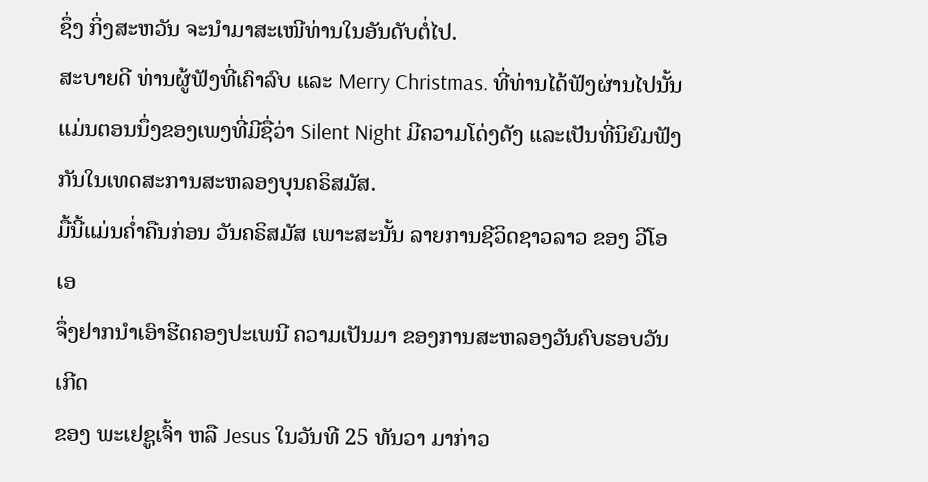ຊຶ່ງ ກິ່ງສະຫວັນ ຈະນຳມາສະເໜີທ່ານໃນອັນດັບຕໍ່ໄປ.
ສະບາຍດີ ທ່ານຜູ້ຟັງທີ່ເຄົາລົບ ແລະ Merry Christmas. ທີ່ທ່ານໄດ້ຟັງຜ່ານໄປນັ້ນ
ແມ່ນຕອນນຶ່ງຂອງເພງທີ່ມີຊື່ວ່າ Silent Night ມີຄວາມໂດ່ງດັງ ແລະເປັນທີ່ນິຍົມຟັງ
ກັນໃນເທດສະການສະຫລອງບຸນຄຣິສມັສ.
ມື້ນີ້ແມ່ນຄ່ຳຄືນກ່ອນ ວັນຄຣິສມັສ ເພາະສະນັ້ນ ລາຍການຊີວິດຊາວລາວ ຂອງ ວີໂອເອ
ຈຶ່ງຢາກນຳເອົາຮີດຄອງປະເພນີ ຄວາມເປັນມາ ຂອງການສະຫລອງວັນຄົບຮອບວັນເກີດ
ຂອງ ພະເຢຊູເຈົ້າ ຫລື Jesus ໃນວັນທີ 25 ທັນວາ ມາກ່າວ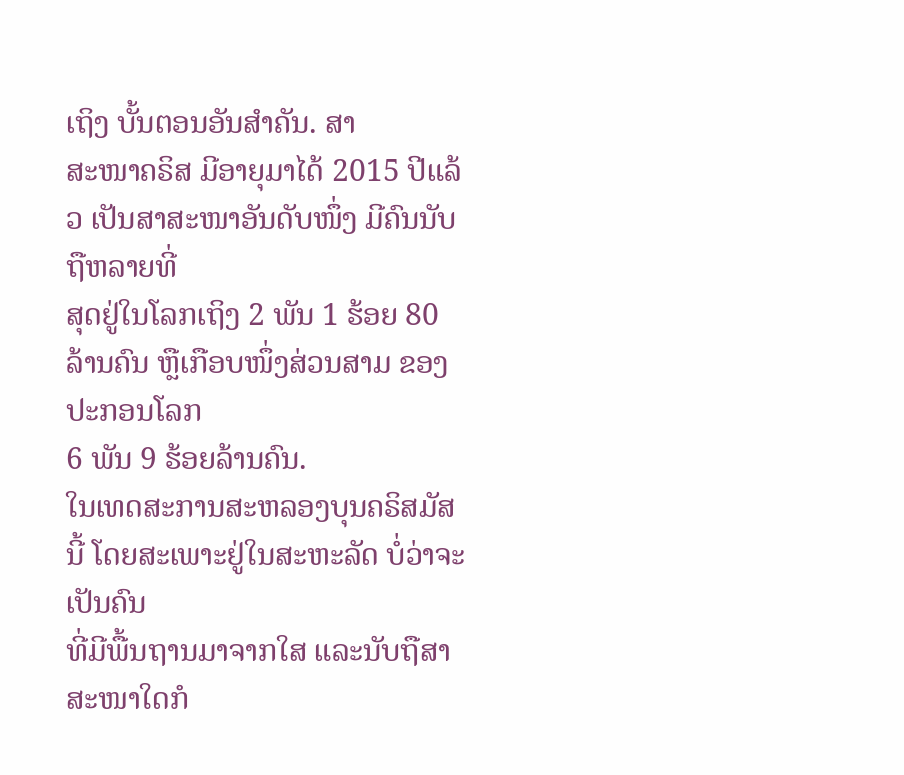ເຖິງ ບັ້ນຕອນອັນສຳຄັນ. ສາ
ສະໜາຄຣິສ ມີອາຍຸມາໄດ້ 2015 ປີແລ້ວ ເປັນສາສະໜາອັນດັບໜຶ່ງ ມີຄົນນັບຖືຫລາຍທີ່
ສຸດຢູ່ໃນໂລກເຖິງ 2 ພັນ 1 ຮ້ອຍ 80 ລ້ານຄົນ ຫຼືເກືອບໜຶ່ງສ່ວນສາມ ຂອງປະກອນໂລກ
6 ພັນ 9 ຮ້ອຍລ້ານຄົນ.
ໃນເທດສະການສະຫລອງບຸນຄຣິສມັສນີ້ ໂດຍສະເພາະຢູ່ໃນສະຫະລັດ ບໍ່ວ່າຈະເປັນຄົນ
ທີ່ມີພື້ນຖານມາຈາກໃສ ແລະນັບຖືສາສະໜາໃດກໍ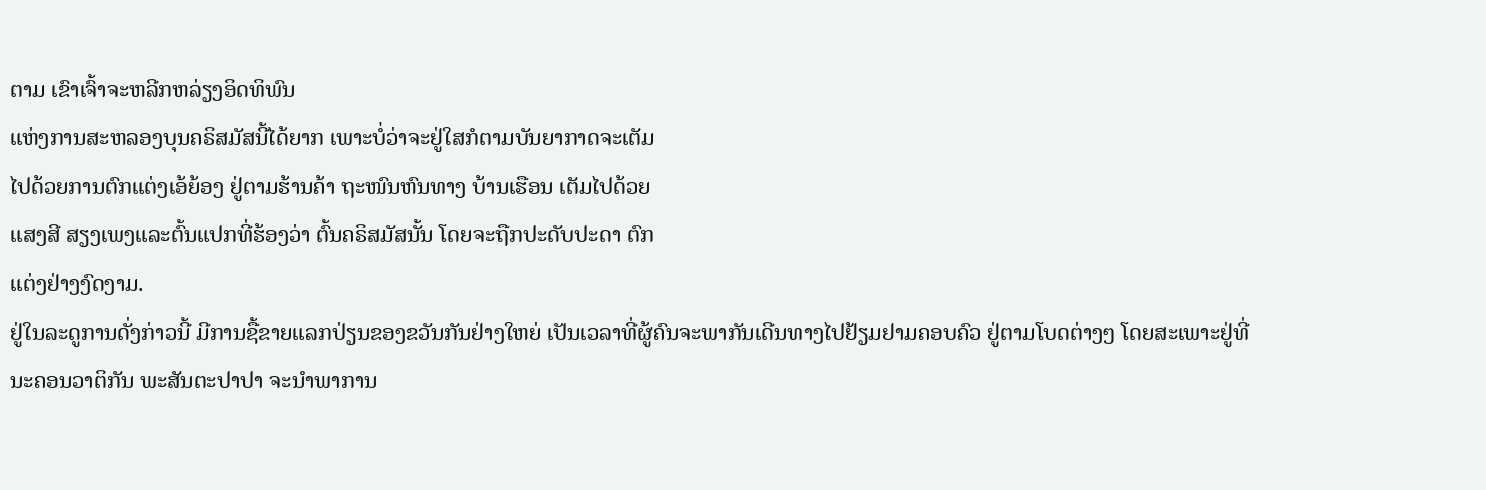ຕາມ ເຂົາເຈົ້າຈະຫລີກຫລ່ຽງອິດທິພົນ
ແຫ່ງການສະຫລອງບຸນຄຣິສມັສນີ້ໄດ້ຍາກ ເພາະບໍ່ວ່າຈະຢູ່ໃສກໍຕາມບັນຍາກາດຈະເຕັມ
ໄປດ້ວຍການຕົກແຕ່ງເອ້ຍ້ອງ ຢູ່ຕາມຮ້ານຄ້າ ຖະໜົນຫົນທາງ ບ້ານເຮືອນ ເຕັມໄປດ້ວຍ
ແສງສີ ສຽງເພງແລະຕົ້ນແປກທີ່ຮ້ອງວ່າ ຕົ້ນຄຣິສມັສນັ້ນ ໂດຍຈະຖືກປະດັບປະດາ ຕົກ
ແຕ່ງຢ່າງງົດງາມ.
ຢູ່ໃນລະດູການດັ່ງກ່າວນີ້ ມີການຊື້ຂາຍແລກປ່ຽນຂອງຂວັນກັນຢ່າງໃຫຍ່ ເປັນເວລາທີ່ຜູ້ຄົນຈະພາກັນເດີນທາງໄປຢ້ຽມຢາມຄອບຄົວ ຢູ່ຕາມໂບດຕ່າງໆ ໂດຍສະເພາະຢູ່ທີ່
ນະຄອນວາຕິກັນ ພະສັນຕະປາປາ ຈະນຳພາການ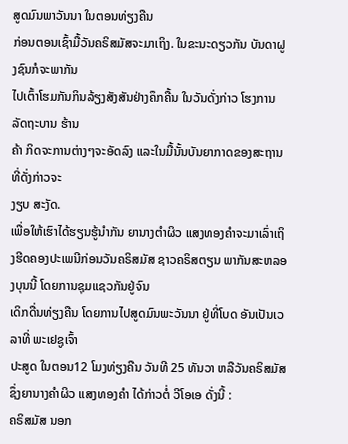ສູດມົນພາວັນນາ ໃນຕອນທ່ຽງຄືນ
ກ່ອນຕອນເຊົ້າມື້ວັນຄຣິສມັສຈະມາເຖິງ. ໃນຂະນະດຽວກັນ ບັນດາຝູງຊົນກໍຈະພາກັນ
ໄປເຕົ້າໂຮມກັນກິນລ້ຽງສັງສັນຢ່າງຄຶກຄື້ນ ໃນວັນດັ່ງກ່າວ ໂຮງການລັດຖະບານ ຮ້ານ
ຄ້າ ກິດຈະການຕ່າງໆຈະອັດລົງ ແລະໃນມື້ນັ້ນບັນຍາກາດຂອງສະຖານທີ່ດັ່ງກ່າວຈະ
ງຽບ ສະງັດ.
ເພື່ອໃຫ້ເຮົາໄດ້ຮຽນຮູ້ນຳກັນ ຍານາງຕຳຜິວ ແສງທອງຄຳຈະມາເລົ່າເຖິງຮີດຄອງປະເພນີກ່ອນວັນຄຣິສມັສ ຊາວຄຣິສຕຽນ ພາກັນສະຫລອງບຸນນີ້ ໂດຍການຊຸມແຊວກັນຢູ່ຈົນ
ເດິກດື່ນທ່ຽງຄືນ ໂດຍການໄປສູດມົນພະວັນນາ ຢູ່ທີ່ໂບດ ອັນເປັນເວລາທີ່ ພະເຢຊູເຈົ້າ
ປະສູດ ໃນຕອນ12 ໂມງທ່ຽງຄືນ ວັນທີ 25 ທັນວາ ຫລືວັນຄຣິສມັສ ຊຶ່ງຍານາງຄໍາຜິວ ແສງທອງຄຳ ໄດ້ກ່າວຕໍ່ ວີໂອເອ ດັ່ງນີ້ :
ຄຣິສມັສ ນອກ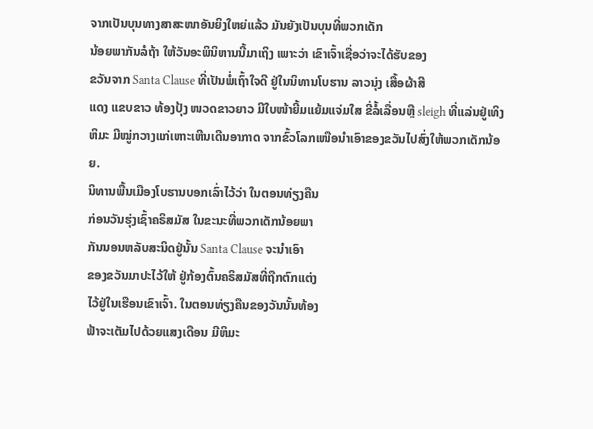ຈາກເປັນບຸນທາງສາສະໜາອັນຍິງໃຫຍ່ແລ້ວ ມັນຍັງເປັນບຸນທີ່ພວກເດັກ
ນ້ອຍພາກັນລໍຖ້າ ໃຫ້ວັນອະພິນິຫານນີ້ມາເຖິງ ເພາະວ່າ ເຂົາເຈົ້າເຊື່ອວ່າຈະໄດ້ຮັບຂອງ
ຂວັນຈາກ Santa Clause ທີ່ເປັນພໍ່ເຖົ້າໃຈດີ ຢູ່ໃນນິທານໂບຮານ ລາວນຸ່ງ ເສື້ອຜ້າສີ
ແດງ ແຂບຂາວ ທ້ອງປຸ້ງ ໜວດຂາວຍາວ ມີໃບໜ້າຍີ້ມແຍ້ມແຈ່ມໃສ ຂີ່ລໍ້ເລື່ອນຫຼື sleigh ທີ່ແລ່ນຢູ່ເທິງຫິມະ ມີໝູ່ກວາງແກ່ເຫາະເຫີນເດີນອາກາດ ຈາກຂົ້ວໂລກເໜືອນຳເອົາຂອງຂວັນໄປສົ່ງໃຫ້ພວກເດັກນ້ອຍ.
ນິທານພື້ນເມືອງໂບຮານບອກເລົ່າໄວ້ວ່າ ໃນຕອນທ່ຽງຄືນ
ກ່ອນວັນຮຸ່ງເຊົ້າຄຣິສມັສ ໃນຂະນະທີ່ພວກເດັກນ້ອຍພາ
ກັນນອນຫລັບສະນິດຢູ່ນັ້ນ Santa Clause ຈະນຳເອົາ
ຂອງຂວັນມາປະໄວ້ໃຫ້ ຢູ່ກ້ອງຕົ້ນຄຣິສມັສທີ່ຖືກຕົກແຕ່ງ
ໄວ້ຢູ່ໃນເຮືອນເຂົາເຈົ້າ. ໃນຕອນທ່ຽງຄືນຂອງວັນນັ້ນທ້ອງ
ຟ້າຈະເຕັມໄປດ້ວຍແສງເດືອນ ມີຫິມະ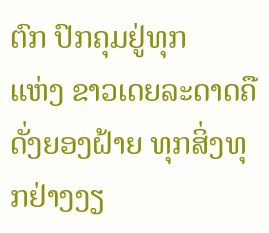ຕົກ ປົກຄຸມຢູ່ທຸກ
ແຫ່ງ ຂາວເດຍລະດາດຄືດັ່ງຍອງຝ້າຍ ທຸກສິ່ງທຸກຢ່າງງຽ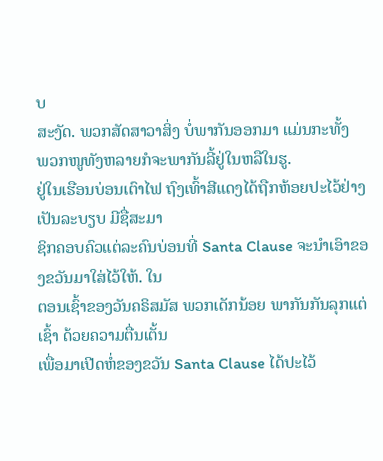ບ
ສະງັດ. ພວກສັດສາວາສິ່ງ ບໍ່ພາກັນອອກມາ ແມ່ນກະທັ້ງ
ພວກໜູທັງຫລາຍກໍຈະພາກັນລີ້ຢູ່ໃນຫລືໃນຮູ.
ຢູ່ໃນເຮືອນບ່ອນເຕົາໄຟ ຖົງເທົ້າສີແດງໄດ້ຖືກຫ້ອຍປະໄວ້ຢ່າງເປັນລະບຽບ ມີຊື່ສະມາ
ຊິກຄອບຄົວແຕ່ລະຄົນບ່ອນທີ່ Santa Clause ຈະນຳເອົາຂອງຂວັນມາໃສ່ໄວ້ໃຫ້. ໃນ
ຕອນເຊົ້າຂອງວັນຄຣິສມັສ ພວກເດັກນ້ອຍ ພາກັນກັນລຸກແຕ່ເຊົ້າ ດ້ວຍຄວາມຕື່ນເຕັ້ນ
ເພື່ອມາເປີດຫໍ່ຂອງຂວັນ Santa Clause ໄດ້ປະໄວ້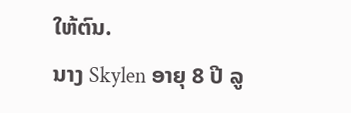ໃຫ້ຕົນ.
ນາງ Skylen ອາຍຸ 8 ປີ ລູ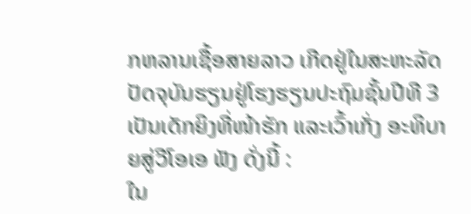ກຫລານເຊື້ອສາຍລາວ ເກີດຢູ່ໃນສະຫະລັດ ປັດຈຸບັນຮຽນຢູ່ໂຮງຮຽນປະຖົມຊັ້ນປີທີ 3 ເປັນເດັກຍິງທີ່ໜ້າຮັກ ແລະເວົ້າເກັ່ງ ອະທິບາຍສູ່ວີໂອເອ ຟັງ ດັ່ງນີ້ :
ໃນ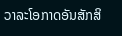ວາລະໂອກາດອັນສັກສິ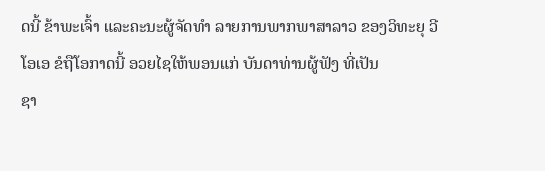ດນີ້ ຂ້າພະເຈົ້າ ແລະຄະນະຜູ້ຈັດທຳ ລາຍການພາກພາສາລາວ ຂອງວິທະຍຸ ວີໂອເອ ຂໍຖືໂອກາດນີ້ ອວຍໄຊໃຫ້ພອນແກ່ ບັນດາທ່ານຜູ້ຟັງ ທີ່ເປັນ
ຊາ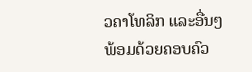ວຄາໂທລິກ ແລະອື່ນໆ ພ້ອມດ້ວຍຄອບຄົວ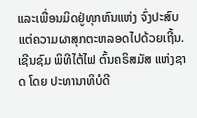ແລະເພື່ອນມິດຢູ່ທຸກຫົນແຫ່ງ ຈົ່ງປະສົບແຕ່ຄວາມຜາສຸກຕະຫລອດໄປດ້ວຍເຖີ້ນ.
ເຊີນຊົມ ພິທີໄຕ້ໄຟ ຕົ້ນຄຣິສມັສ ແຫ່ງຊາດ ໂດຍ ປະທານາທິບໍດີ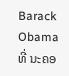Barack Obama ທີ່ ນະຄອ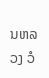ນຫລວງ ວໍ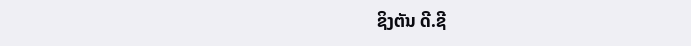ຊິງຕັນ ດີ.ຊີ